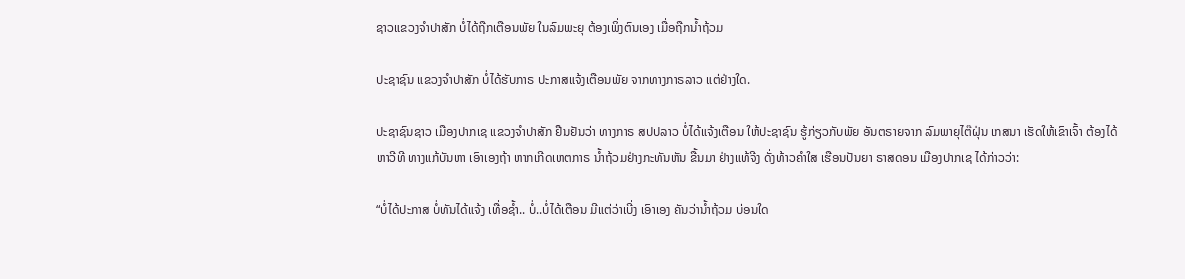ຊາວແຂວງຈຳປາສັກ ບໍ່ໄດ້ຖືກເຕືອນພັຍ ໃນລົມພະຍຸ ຕ້ອງເພິ່ງຕົນເອງ ເມື່ອຖືກນ້ຳຖ້ວມ

ປະຊາຊົນ ແຂວງຈຳປາສັກ ບໍ່ໄດ້ຮັບກາຣ ປະກາສແຈ້ງເຕືອນພັຍ ຈາກທາງກາຣລາວ ແຕ່ຢ່າງໃດ.

ປະຊາຊົນຊາວ ເມືອງປາກເຊ ແຂວງຈຳປາສັກ ຢືນຢັນວ່າ ທາງກາຣ ສປປລາວ ບໍ່ໄດ້ແຈ້ງເຕືອນ ໃຫ້ປະຊາຊົນ ຮູ້ກ່ຽວກັບພັຍ ອັນຕຣາຍຈາກ ລົມພາຍຸໄຕ໊ຝຸ່ນ ເກສນາ ເຮັດໃຫ້ເຂົາເຈົ້າ ຕ້ອງໄດ້ຫາວີທີ ທາງແກ້ບັນຫາ ເອົາເອງຖ້າ ຫາກເກີດເຫຕກາຣ ນ້ຳຖ້ວມຢ່າງກະທັນຫັນ ຂື້ນມາ ຢ່າງແທ້ຈີງ ດັ່ງທ້າວຄຳໃສ ເຮືອນປັນຍາ ຣາສດອນ ເມືອງປາກເຊ ໄດ້ກ່າວວ່າ:

“ບໍ່ໄດ້ປະກາສ ບໍ່ທັນໄດ້ແຈ້ງ ເທື່ອຊໍ້າ.. ບໍ່..ບໍ່ໄດ້ເຕືອນ ມີແຕ່ວ່າເບີ່ງ ເອົາເອງ ຄັນວ່ານ້ຳຖ້ວມ ບ່ອນໃດ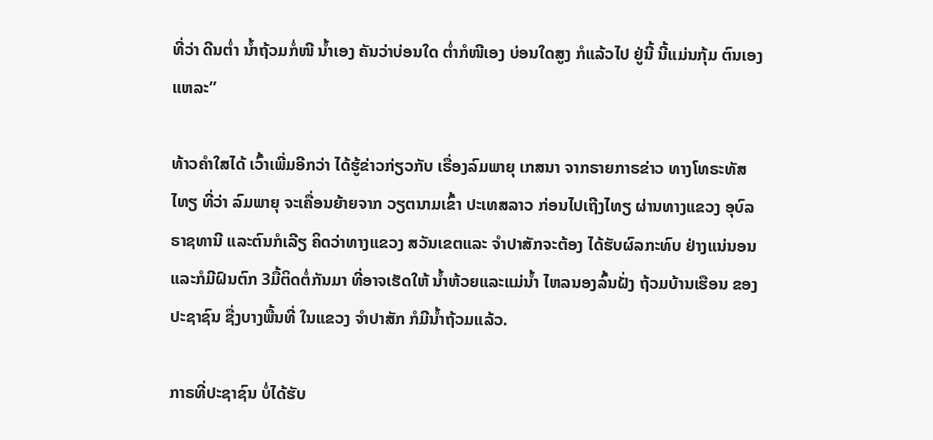ທີ່ວ່າ ດີນຕໍ່າ ນ້ຳຖ້ວມກໍ່ໜີ ນ້ຳເອງ ຄັນວ່າບ່ອນໃດ ຕໍ່າກໍໜີເອງ ບ່ອນໃດສູງ ກໍແລ້ວໄປ ຢູ່ນີ້ ນີ້ແມ່ນກຸ້ມ ຕົນເອງແຫລະ”

ທ້າວຄຳໃສໄດ້ ເວົ້າເພີ່ມອີກວ່າ ໄດ້ຮູ້ຂ່າວກ່ຽວກັບ ເຣື່ອງລົມພາຍຸ ເກສນາ ຈາກຣາຍກາຣຂ່າວ ທາງໂທຣະທັສໄທຽ ທີ່ວ່າ ລົມພາຍຸ ຈະເຄື່ອນຍ້າຍຈາກ ວຽຕນາມເຂົ້າ ປະເທສລາວ ກ່ອນໄປເຖີງໄທຽ ຜ່ານທາງແຂວງ ອຸບົລຣາຊທານີ ແລະຕົນກໍເລີຽ ຄິດວ່າທາງແຂວງ ສວັນເຂຕແລະ ຈຳປາສັກຈະຕ້ອງ ໄດ້ຮັບຜົລກະທົບ ຢ່າງແນ່ນອນ ແລະກໍມີຝົນຕົກ 3ມື້ຕິດຕໍ່ກັນມາ ທີ່ອາຈເຮັດໃຫ້ ນ້ຳຫ້ວຍແລະແມ່ນ້ຳ ໄຫລນອງລົ້ນຝັ່ງ ຖ້ວມບ້ານເຮືອນ ຂອງປະຊາຊົນ ຊື່ງບາງພື້ນທີ່ ໃນແຂວງ ຈຳປາສັກ ກໍມີນ້ຳຖ້ວມແລ້ວ.

ກາຣທີ່ປະຊາຊົນ ບໍ່ໄດ້ຮັບ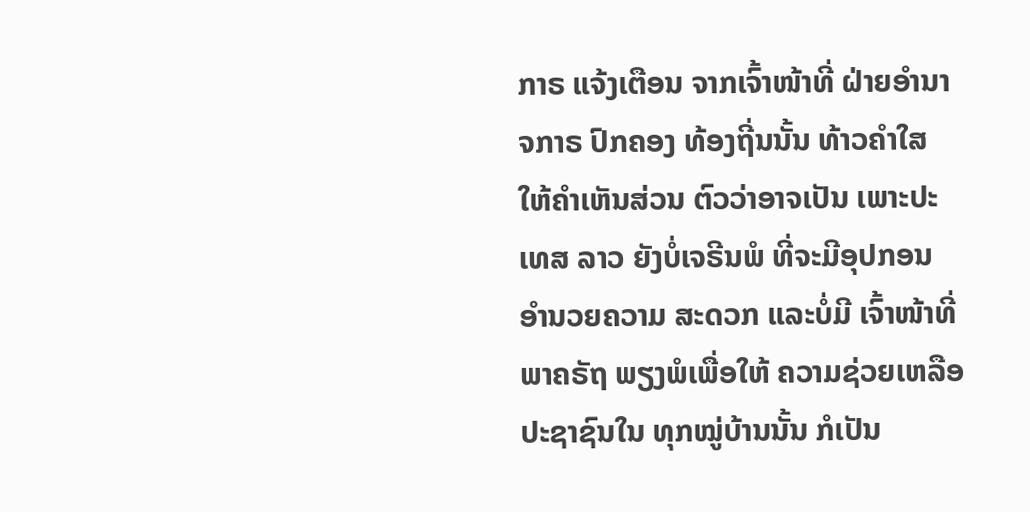ກາຣ ແຈ້ງເຕືອນ ຈາກເຈົ້າໜ້າທີ່ ຝ່າຍອຳນາຈກາຣ ປົກຄອງ ທ້ອງຖີ່ນນັ້ນ ທ້າວຄຳໃສ ໃຫ້ຄຳເຫັນສ່ວນ ຕົວວ່າອາຈເປັນ ເພາະປະເທສ ລາວ ຍັງບໍ່ເຈຣີນພໍ ທີ່ຈະມີອຸປກອນ ອຳນວຍຄວາມ ສະດວກ ແລະບໍ່ມີ ເຈົ້າໜ້າທີ່ພາຄຣັຖ ພຽງພໍເພື່ອໃຫ້ ຄວາມຊ່ວຍເຫລືອ ປະຊາຊົນໃນ ທຸກໝູ່ບ້ານນັ້ນ ກໍເປັນ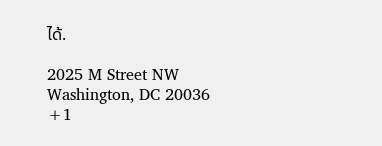ໄດ້.

2025 M Street NW
Washington, DC 20036
+1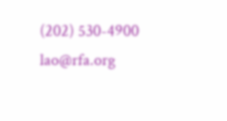(202) 530-4900
lao@rfa.org